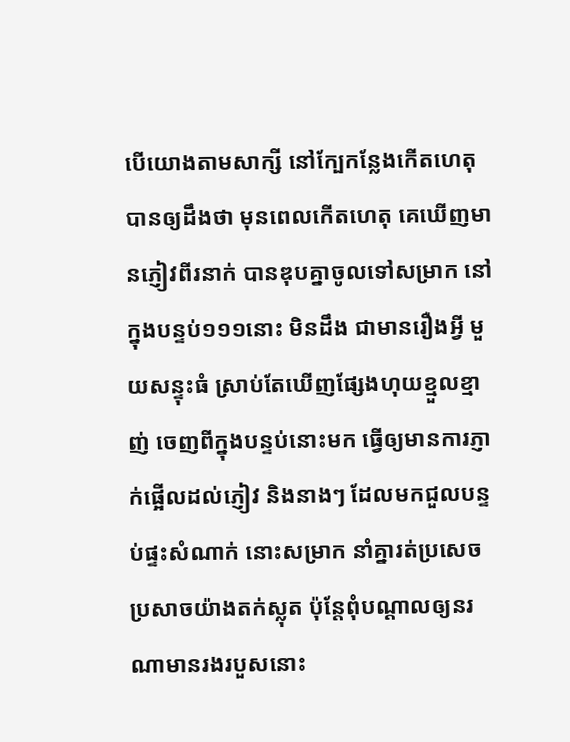បើយោងតាមសាក្សី នៅក្បែកន្លែងកើតហេតុ បានឲ្យដឹងថា មុនពេលកើតហេតុ គេឃើញមានភ្ញៀវពីរនាក់ បានឌុបគ្នាចូលទៅសម្រាក នៅក្នុងបន្ទប់១១១នោះ មិនដឹង ជាមានរឿងអ្វី មួយសន្ទុះធំ ស្រាប់តែឃើញផ្សែងហុយខ្មួលខ្មាញ់ ចេញពីក្នុងបន្ទប់នោះមក ធ្វើឲ្យមានការភ្ញាក់ផ្អើលដល់ភ្ញៀវ និងនាងៗ ដែលមកជួលបន្ទប់ផ្ទះសំណាក់ នោះសម្រាក នាំគ្នារត់ប្រសេចប្រសាចយ៉ាងតក់ស្លុត ប៉ុន្តែពុំបណ្តាលឲ្យនរណាមានរងរបួសនោះ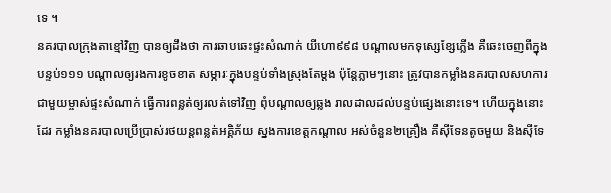ទេ ។
នគរបាលក្រុងតាខ្មៅវិញ បានឲ្យដឹងថា ការឆាបឆេះផ្ទះសំណាក់ យីហោ៩៩៨ បណ្តាលមកទុស្សេខ្សែភ្លើង គឺឆេះចេញពីក្នុងបន្ទប់១១១ បណ្តាលឲ្យរងការខូចខាត សម្ភារៈក្នុងបន្ទប់ទាំងស្រុងតែម្តង ប៉ុន្តែភ្លាមៗនោះ ត្រូវបានកម្លាំងនគរបាលសហការ ជាមួយម្ចាស់ផ្ទះសំណាក់ ធ្វើការពន្លត់ឲ្យរលត់ទៅវិញ ពុំបណ្តាលឲ្យឆ្លង រាលដាលដល់បន្ទប់ផ្សេងនោះទេ។ ហើយក្នុងនោះដែរ កម្លាំងនគរបាលប្រើប្រាស់រថយន្តពន្លត់អគ្គិភ័យ ស្នងការខេត្តកណ្តាល អស់ចំនួន២គ្រឿង គឺស៊ីទែនតូចមួយ និងស៊ីទែ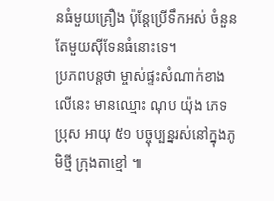នធំមួយគ្រឿង ប៉ុន្តែប្រើទឹកអស់ ចំនួនតែមួយស៊ីទែនធំនោះទេ។
ប្រភពបន្តថា ម្ចាស់ផ្ទះសំណាក់ខាងលើនេះ មានឈ្មោះ ណុប យ៉ុង ភេទប្រុស អាយុ ៥១ បច្ចុប្បន្នរស់នៅក្នុងភូមិថ្មី ក្រុងតាខ្មៅ ៕